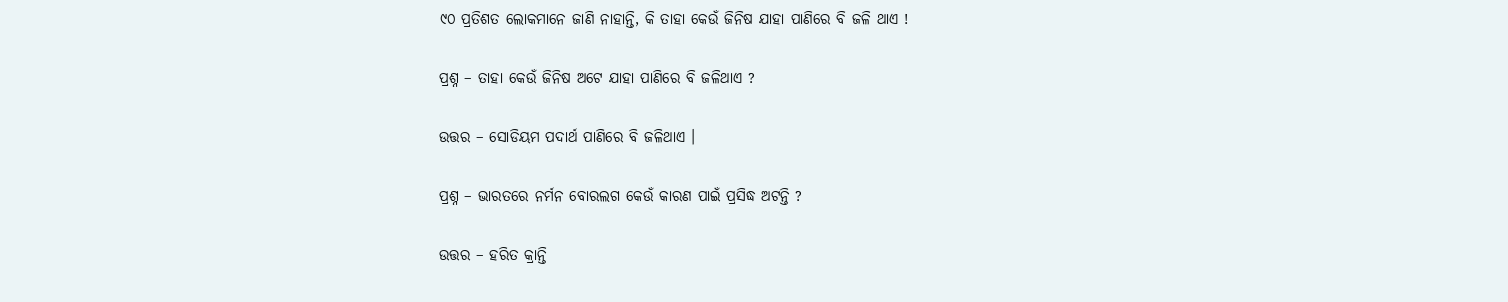୯୦ ପ୍ରତିଶତ ଲୋକମାନେ ଜାଣି ନାହାନ୍ତି, କି ତାହା କେଉଁ ଜିନିଷ ଯାହା ପାଣିରେ ବି ଜଳି ଥାଏ !

ପ୍ରଶ୍ନ – ତାହା କେଉଁ ଜିନିଷ ଅଟେ ଯାହା ପାଣିରେ ବି ଜଳିଥାଏ ?

ଉତ୍ତର – ସୋଡିୟମ ପଦାର୍ଥ ପାଣିରେ ବି ଜଳିଥାଏ ।

ପ୍ରଶ୍ନ – ଭାରତରେ ନର୍ମନ ବୋରଲଗ କେଉଁ କାରଣ ପାଇଁ ପ୍ରସିଦ୍ଧ ଅଟନ୍ତି ?

ଉତ୍ତର – ହରିତ କ୍ରାନ୍ତି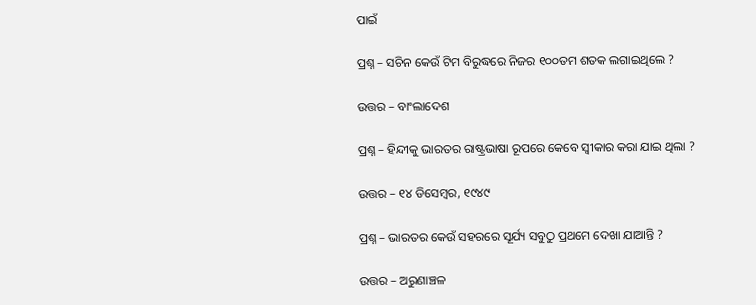ପାଇଁ

ପ୍ରଶ୍ନ – ସଚିନ କେଉଁ ଟିମ ବିରୁଦ୍ଧରେ ନିଜର ୧୦୦ତମ ଶତକ ଲଗାଇଥିଲେ ?

ଉତ୍ତର – ବାଂଲାଦେଶ

ପ୍ରଶ୍ନ – ହିନ୍ଦୀକୁ ଭାରତର ରାଷ୍ଟ୍ରଭାଷା ରୂପରେ କେବେ ସ୍ଵୀକାର କରା ଯାଇ ଥିଲା ?

ଉତ୍ତର – ୧୪ ଡିସେମ୍ବର, ୧୯୪୯

ପ୍ରଶ୍ନ – ଭାରତର କେଉଁ ସହରରେ ସୂର୍ଯ୍ୟ ସବୁଠୁ ପ୍ରଥମେ ଦେଖା ଯାଆନ୍ତି ?

ଉତ୍ତର – ଅରୁଣାଞ୍ଚଳ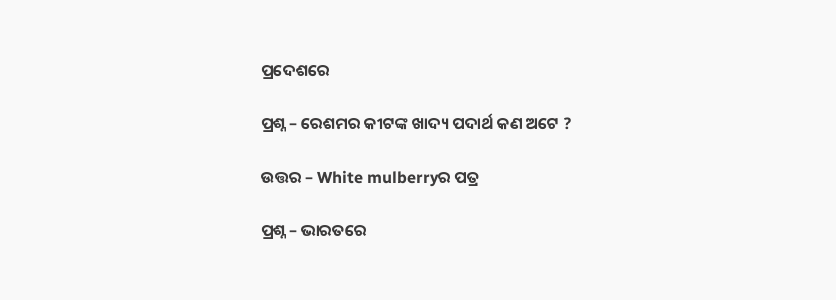ପ୍ରଦେଶରେ

ପ୍ରଶ୍ନ – ରେଶମର କୀଟଙ୍କ ଖାଦ୍ୟ ପଦାର୍ଥ କଣ ଅଟେ ?

ଉତ୍ତର – White mulberryର ପତ୍ର

ପ୍ରଶ୍ନ – ଭାରତରେ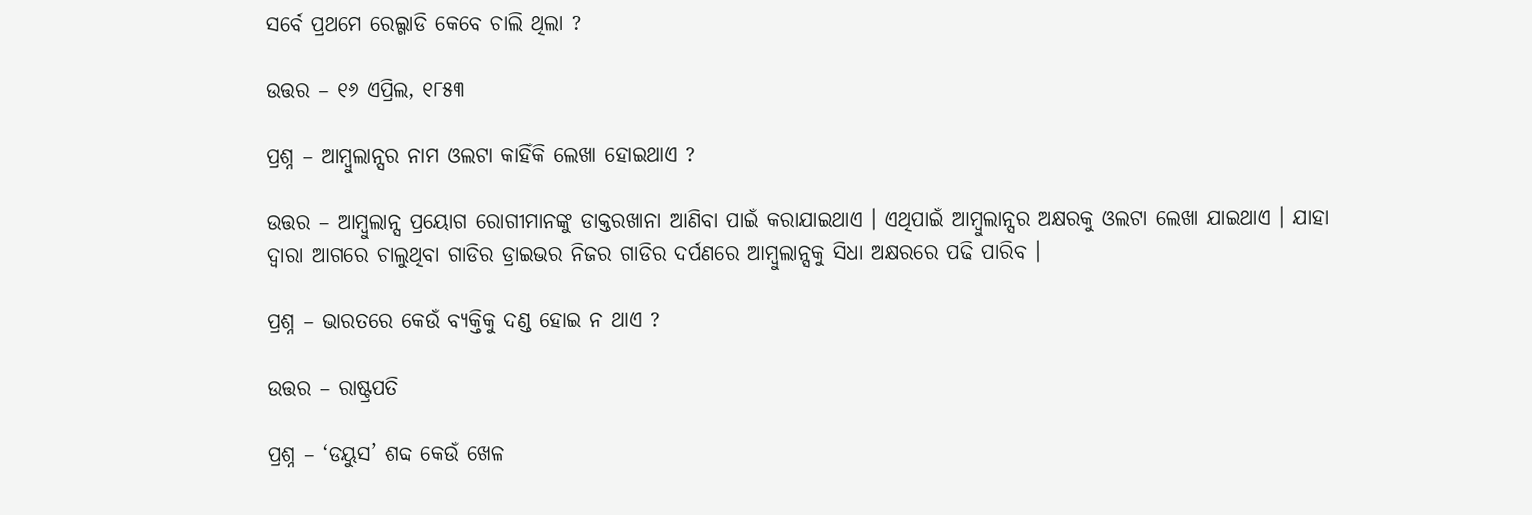ସର୍ବେ ପ୍ରଥମେ ରେଲ୍ଗାଡି କେବେ ଚାଲି ଥିଲା ?

ଉତ୍ତର – ୧୬ ଏପ୍ରିଲ, ୧୮୫୩

ପ୍ରଶ୍ନ – ଆମ୍ବୁଲାନ୍ସର ନାମ ଓଲଟା କାହିଁକି ଲେଖା ହୋଇଥାଏ ?

ଉତ୍ତର – ଆମ୍ବୁଲାନ୍ସ ପ୍ରୟୋଗ ରୋଗୀମାନଙ୍କୁ ଡାକ୍ତରଖାନା ଆଣିବା ପାଇଁ କରାଯାଇଥାଏ । ଏଥିପାଇଁ ଆମ୍ବୁଲାନ୍ସର ଅକ୍ଷରକୁ ଓଲଟା ଲେଖା ଯାଇଥାଏ । ଯାହା ଦ୍ଵାରା ଆଗରେ ଚାଲୁଥିବା ଗାଡିର ଡ୍ରାଇଭର ନିଜର ଗାଡିର ଦର୍ପଣରେ ଆମ୍ବୁଲାନ୍ସକୁ ସିଧା ଅକ୍ଷରରେ ପଢି ପାରିବ ।

ପ୍ରଶ୍ନ – ଭାରତରେ କେଉଁ ବ୍ୟକ୍ତିକୁ ଦଣ୍ଡ ହୋଇ ନ ଥାଏ ?

ଉତ୍ତର – ରାଷ୍ଟ୍ରପତି

ପ୍ରଶ୍ନ – ‘ଡୟୁସ’ ଶବ୍ଦ କେଉଁ ଖେଳ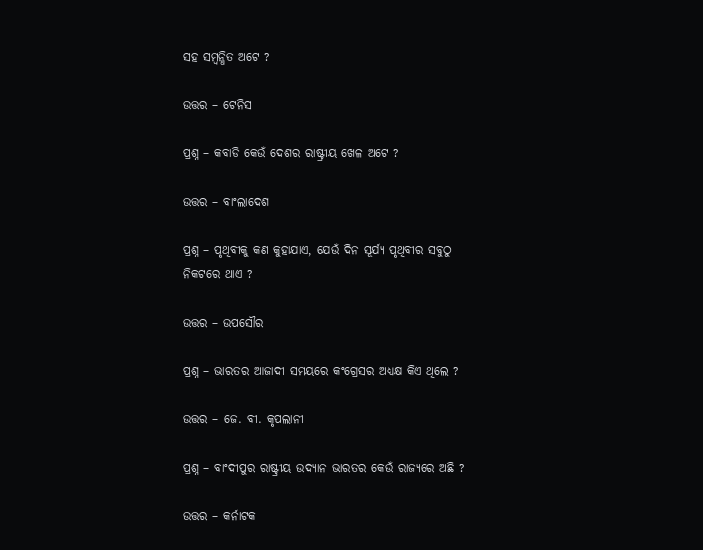ସହ ସମ୍ବନ୍ଧିତ ଅଟେ ?

ଉତ୍ତର – ଟେନିସ

ପ୍ରଶ୍ନ – କବାଡି କେଉଁ ଦେଶର ରାଷ୍ଟ୍ରୀୟ ଖେଳ ଅଟେ ?

ଉତ୍ତର – ବାଂଲାଦେଶ

ପ୍ରଶ୍ନ – ପୃଥିବୀକୁ କଣ କୁହାଯାଏ, ଯେଉଁ ଦିନ ସୂର୍ଯ୍ୟ ପୃଥିବୀର ସବୁଠୁ ନିକଟରେ ଥାଏ ?

ଉତ୍ତର – ଉପସୌର

ପ୍ରଶ୍ନ – ଭାରତର ଆଜାଦୀ ସମୟରେ କଂଗ୍ରେସର ଅଧ୍ୟକ୍ଷ କିଏ ଥିଲେ ?

ଉତ୍ତର – ଜେ. ବୀ. କୃପଲାନୀ

ପ୍ରଶ୍ନ – ବାଂଦୀପୁର ରାଷ୍ଟ୍ରୀୟ ଉଦ୍ୟାନ ଭାରତର କେଉଁ ରାଜ୍ୟରେ ଅଛି ?

ଉତ୍ତର – କର୍ନାଟକ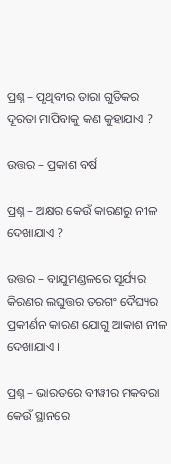ପ୍ରଶ୍ନ – ପୃଥିବୀର ତାରା ଗୁଡିକର ଦୂରତା ମାପିବାକୁ କଣ କୁହାଯାଏ ?

ଉତ୍ତର – ପ୍ରକାଶ ବର୍ଷ

ପ୍ରଶ୍ନ – ଅକ୍ଷର କେଉଁ କାରଣରୁ ନୀଳ ଦେଖାଯାଏ ?

ଉତ୍ତର – ବାଯୁମଣ୍ଡଳରେ ସୂର୍ଯ୍ୟର କିରଣର ଲଘୁତ୍ତର ତରଗଂ ଦୈଘ୍ୟର ପ୍ରକୀର୍ଣନ କାରଣ ଯୋଗୁ ଆକାଶ ନୀଳ ଦେଖାଯାଏ ।

ପ୍ରଶ୍ନ – ଭାରତରେ ବୀୱୀର ମକବରା କେଉଁ ସ୍ଥାନରେ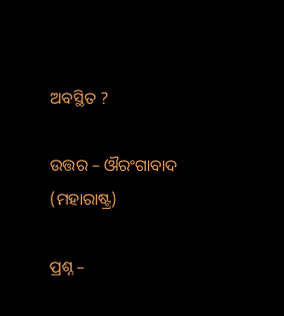ଅବସ୍ଥିତ ?

ଉତ୍ତର – ଔରଂଗାବାଦ (ମହାରାଷ୍ଟ୍ର)

ପ୍ରଶ୍ନ –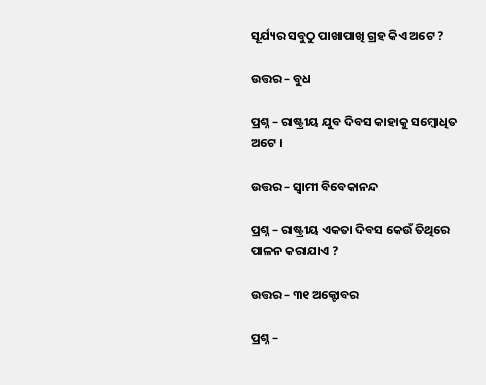ସୂର୍ଯ୍ୟର ସବୁଠୁ ପାଖାପାଖି ଗ୍ରହ କିଏ ଅଟେ ?

ଉତ୍ତର – ବୁଧ

ପ୍ରଶ୍ନ – ରାଷ୍ଟ୍ରୀୟ ଯୁବ ଦିବସ କାହାକୁ ସମ୍ବୋଧିତ ଅଟେ ।

ଉତ୍ତର – ସ୍ଵାମୀ ବିବେକାନନ୍ଦ

ପ୍ରଶ୍ନ – ରାଷ୍ଟ୍ରୀୟ ଏକତା ଦିବସ କେଉଁ ତିଥିରେ ପାଳନ କରାଯାଏ ?

ଉତ୍ତର – ୩୧ ଅକ୍ଟୋବର

ପ୍ରଶ୍ନ –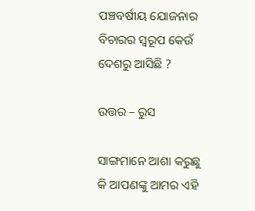ପଞ୍ଚବର୍ଷୀୟ ଯୋଜନାର ବିଚାରର ସ୍ୱରୂପ କେଉଁ ଦେଶରୁ ଆସିଛି ?

ଉତ୍ତର – ରୁସ

ସାଙ୍ଗମାନେ ଆଶା କରୁଛୁ କି ଆପଣଙ୍କୁ ଆମର ଏହି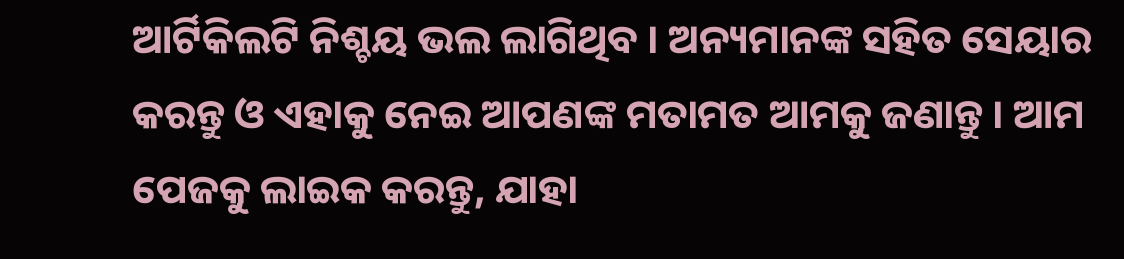ଆର୍ଟିକିଲଟି ନିଶ୍ଚୟ ଭଲ ଲାଗିଥିବ । ଅନ୍ୟମାନଙ୍କ ସହିତ ସେୟାର କରନ୍ତୁ ଓ ଏହାକୁ ନେଇ ଆପଣଙ୍କ ମତାମତ ଆମକୁ ଜଣାନ୍ତୁ । ଆମ ପେଜକୁ ଲାଇକ କରନ୍ତୁ, ଯାହା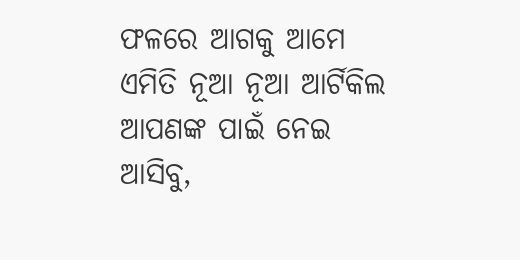ଫଳରେ ଆଗକୁ ଆମେ ଏମିତି ନୂଆ ନୂଆ ଆର୍ଟିକିଲ ଆପଣଙ୍କ ପାଇଁ ନେଇ ଆସିବୁ,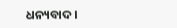ଧନ୍ୟବାଦ ।